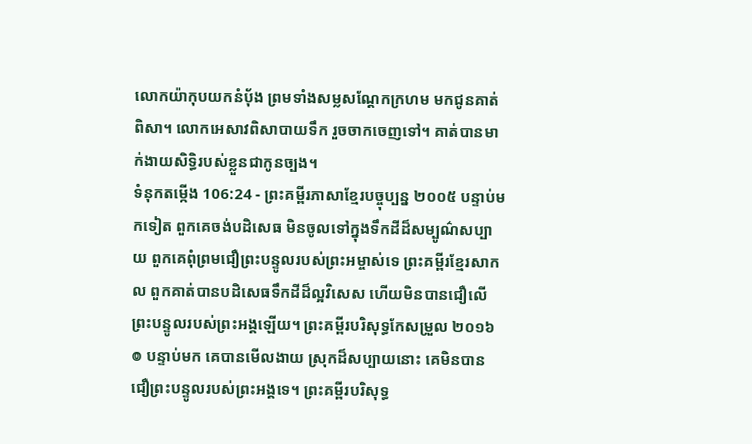លោកយ៉ាកុបយកនំប៉័ង ព្រមទាំងសម្លសណ្ដែកក្រហម មកជូនគាត់ពិសា។ លោកអេសាវពិសាបាយទឹក រួចចាកចេញទៅ។ គាត់បានមាក់ងាយសិទ្ធិរបស់ខ្លួនជាកូនច្បង។
ទំនុកតម្កើង 106:24 - ព្រះគម្ពីរភាសាខ្មែរបច្ចុប្បន្ន ២០០៥ បន្ទាប់មកទៀត ពួកគេចង់បដិសេធ មិនចូលទៅក្នុងទឹកដីដ៏សម្បូណ៌សប្បាយ ពួកគេពុំព្រមជឿព្រះបន្ទូលរបស់ព្រះអម្ចាស់ទេ ព្រះគម្ពីរខ្មែរសាកល ពួកគាត់បានបដិសេធទឹកដីដ៏ល្អវិសេស ហើយមិនបានជឿលើព្រះបន្ទូលរបស់ព្រះអង្គឡើយ។ ព្រះគម្ពីរបរិសុទ្ធកែសម្រួល ២០១៦ ៙ បន្ទាប់មក គេបានមើលងាយ ស្រុកដ៏សប្បាយនោះ គេមិនបានជឿព្រះបន្ទូលរបស់ព្រះអង្គទេ។ ព្រះគម្ពីរបរិសុទ្ធ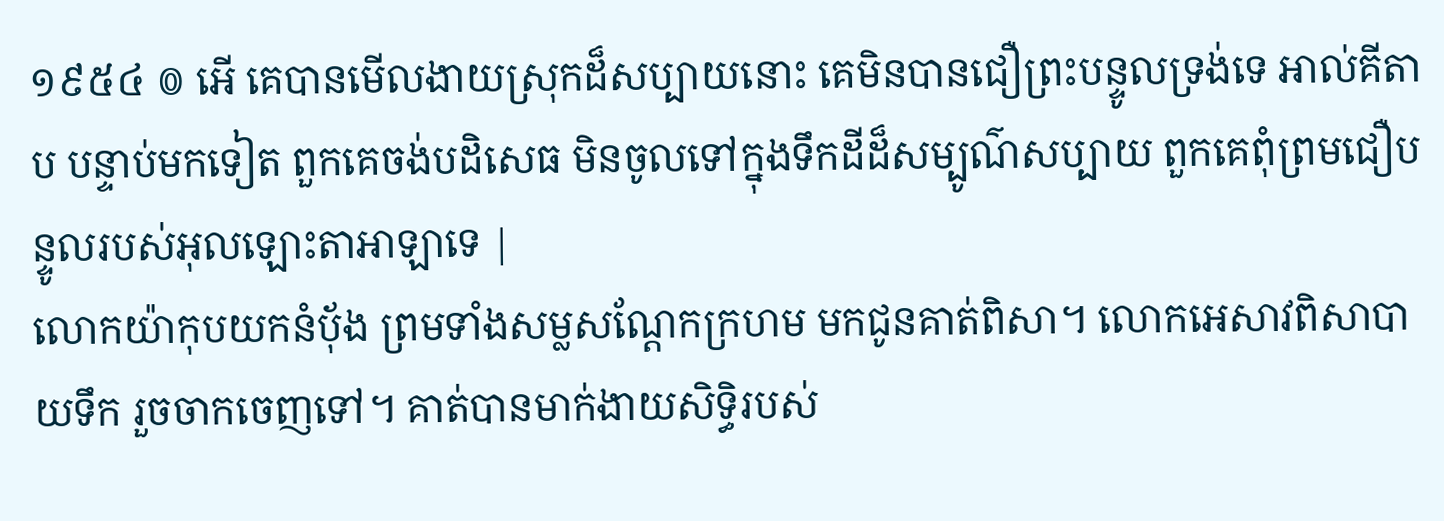១៩៥៤ ៙ អើ គេបានមើលងាយស្រុកដ៏សប្បាយនោះ គេមិនបានជឿព្រះបន្ទូលទ្រង់ទេ អាល់គីតាប បន្ទាប់មកទៀត ពួកគេចង់បដិសេធ មិនចូលទៅក្នុងទឹកដីដ៏សម្បូណ៌សប្បាយ ពួកគេពុំព្រមជឿបន្ទូលរបស់អុលឡោះតាអាឡាទេ |
លោកយ៉ាកុបយកនំប៉័ង ព្រមទាំងសម្លសណ្ដែកក្រហម មកជូនគាត់ពិសា។ លោកអេសាវពិសាបាយទឹក រួចចាកចេញទៅ។ គាត់បានមាក់ងាយសិទ្ធិរបស់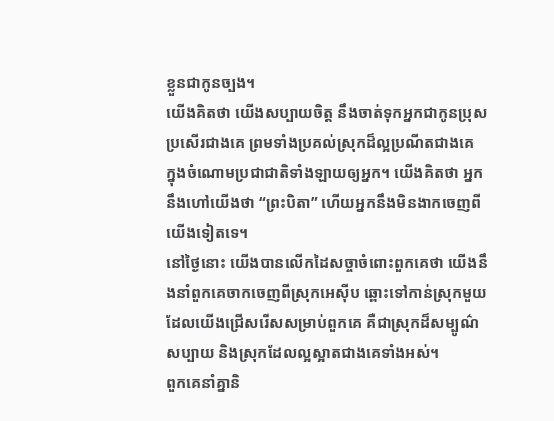ខ្លួនជាកូនច្បង។
យើងគិតថា យើងសប្បាយចិត្ត នឹងចាត់ទុកអ្នកជាកូនប្រុសប្រសើរជាងគេ ព្រមទាំងប្រគល់ស្រុកដ៏ល្អប្រណីតជាងគេ ក្នុងចំណោមប្រជាជាតិទាំងឡាយឲ្យអ្នក។ យើងគិតថា អ្នកនឹងហៅយើងថា “ព្រះបិតា” ហើយអ្នកនឹងមិនងាកចេញពីយើងទៀតទេ។
នៅថ្ងៃនោះ យើងបានលើកដៃសច្ចាចំពោះពួកគេថា យើងនឹងនាំពួកគេចាកចេញពីស្រុកអេស៊ីប ឆ្ពោះទៅកាន់ស្រុកមួយ ដែលយើងជ្រើសរើសសម្រាប់ពួកគេ គឺជាស្រុកដ៏សម្បូណ៌សប្បាយ និងស្រុកដែលល្អស្អាតជាងគេទាំងអស់។
ពួកគេនាំគ្នានិ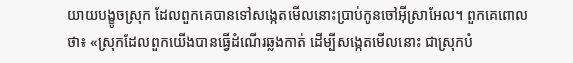យាយបង្ខូចស្រុក ដែលពួកគេបានទៅសង្កេតមើលនោះប្រាប់កូនចៅអ៊ីស្រាអែល។ ពួកគេពោលថា៖ «ស្រុកដែលពួកយើងបានធ្វើដំណើរឆ្លងកាត់ ដើម្បីសង្កេតមើលនោះ ជាស្រុកបំ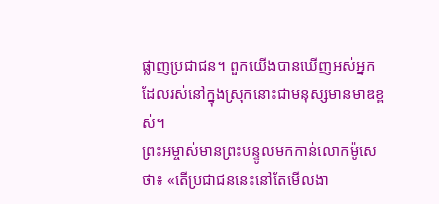ផ្លាញប្រជាជន។ ពួកយើងបានឃើញអស់អ្នកដែលរស់នៅក្នុងស្រុកនោះជាមនុស្សមានមាឌខ្ពស់។
ព្រះអម្ចាស់មានព្រះបន្ទូលមកកាន់លោកម៉ូសេថា៖ «តើប្រជាជននេះនៅតែមើលងា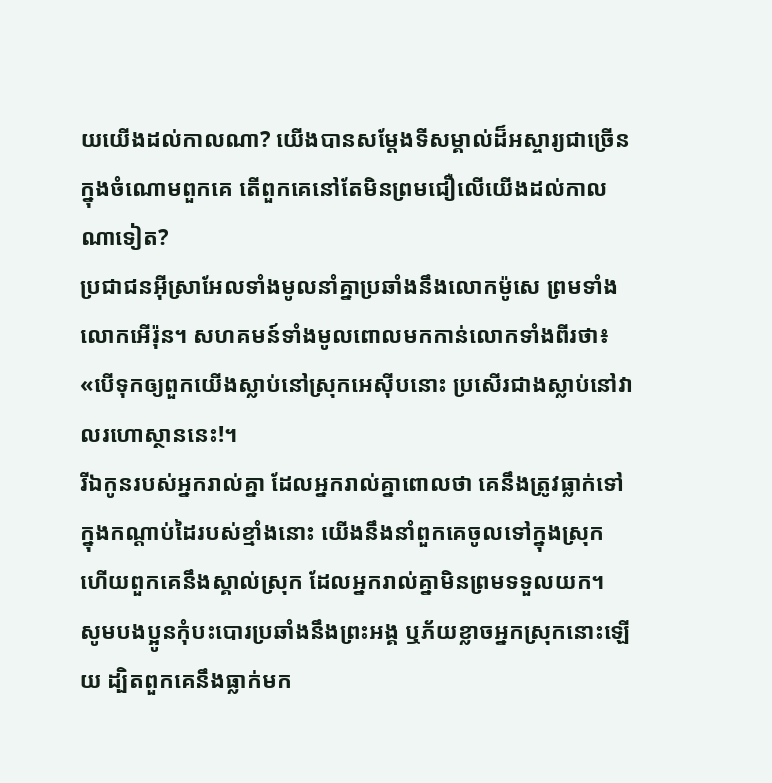យយើងដល់កាលណា? យើងបានសម្តែងទីសម្គាល់ដ៏អស្ចារ្យជាច្រើនក្នុងចំណោមពួកគេ តើពួកគេនៅតែមិនព្រមជឿលើយើងដល់កាលណាទៀត?
ប្រជាជនអ៊ីស្រាអែលទាំងមូលនាំគ្នាប្រឆាំងនឹងលោកម៉ូសេ ព្រមទាំងលោកអើរ៉ុន។ សហគមន៍ទាំងមូលពោលមកកាន់លោកទាំងពីរថា៖ «បើទុកឲ្យពួកយើងស្លាប់នៅស្រុកអេស៊ីបនោះ ប្រសើរជាងស្លាប់នៅវាលរហោស្ថាននេះ!។
រីឯកូនរបស់អ្នករាល់គ្នា ដែលអ្នករាល់គ្នាពោលថា គេនឹងត្រូវធ្លាក់ទៅក្នុងកណ្ដាប់ដៃរបស់ខ្មាំងនោះ យើងនឹងនាំពួកគេចូលទៅក្នុងស្រុក ហើយពួកគេនឹងស្គាល់ស្រុក ដែលអ្នករាល់គ្នាមិនព្រមទទួលយក។
សូមបងប្អូនកុំបះបោរប្រឆាំងនឹងព្រះអង្គ ឬភ័យខ្លាចអ្នកស្រុកនោះឡើយ ដ្បិតពួកគេនឹងធ្លាក់មក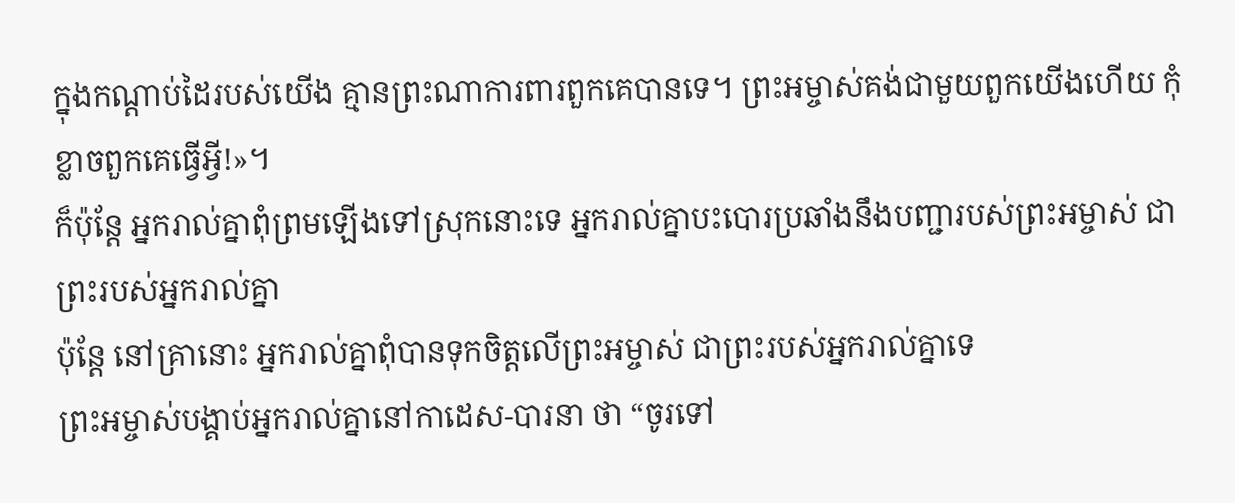ក្នុងកណ្ដាប់ដៃរបស់យើង គ្មានព្រះណាការពារពួកគេបានទេ។ ព្រះអម្ចាស់គង់ជាមួយពួកយើងហើយ កុំខ្លាចពួកគេធ្វើអ្វី!»។
ក៏ប៉ុន្តែ អ្នករាល់គ្នាពុំព្រមឡើងទៅស្រុកនោះទេ អ្នករាល់គ្នាបះបោរប្រឆាំងនឹងបញ្ជារបស់ព្រះអម្ចាស់ ជាព្រះរបស់អ្នករាល់គ្នា
ប៉ុន្តែ នៅគ្រានោះ អ្នករាល់គ្នាពុំបានទុកចិត្តលើព្រះអម្ចាស់ ជាព្រះរបស់អ្នករាល់គ្នាទេ
ព្រះអម្ចាស់បង្គាប់អ្នករាល់គ្នានៅកាដេស-បារនា ថា “ចូរទៅ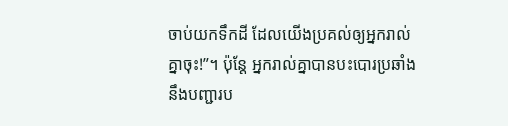ចាប់យកទឹកដី ដែលយើងប្រគល់ឲ្យអ្នករាល់គ្នាចុះ!”។ ប៉ុន្តែ អ្នករាល់គ្នាបានបះបោរប្រឆាំងនឹងបញ្ជារប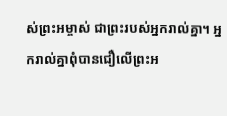ស់ព្រះអម្ចាស់ ជាព្រះរបស់អ្នករាល់គ្នា។ អ្នករាល់គ្នាពុំបានជឿលើព្រះអ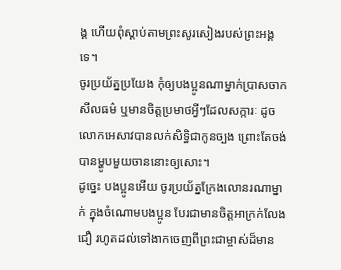ង្គ ហើយពុំស្ដាប់តាមព្រះសូរសៀងរបស់ព្រះអង្គទេ។
ចូរប្រយ័ត្នប្រយែង កុំឲ្យបងប្អូនណាម្នាក់ប្រាសចាកសីលធម៌ ឬមានចិត្តប្រមាថអ្វីៗដែលសក្ការៈ ដូចលោកអេសាវបានលក់សិទ្ធិជាកូនច្បង ព្រោះតែចង់បានម្ហូបមួយចាននោះឲ្យសោះ។
ដូច្នេះ បងប្អូនអើយ ចូរប្រយ័ត្នក្រែងលោនរណាម្នាក់ ក្នុងចំណោមបងប្អូន បែរជាមានចិត្តអាក្រក់លែងជឿ រហូតដល់ទៅងាកចេញពីព្រះជាម្ចាស់ដ៏មាន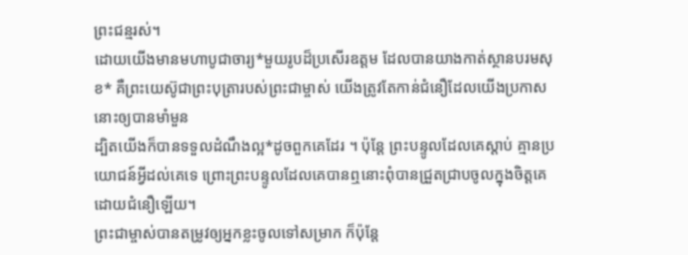ព្រះជន្មរស់។
ដោយយើងមានមហាបូជាចារ្យ*មួយរូបដ៏ប្រសើរឧត្ដម ដែលបានយាងកាត់ស្ថានបរមសុខ* គឺព្រះយេស៊ូជាព្រះបុត្រារបស់ព្រះជាម្ចាស់ យើងត្រូវតែកាន់ជំនឿដែលយើងប្រកាសនោះឲ្យបានមាំមួន
ដ្បិតយើងក៏បានទទួលដំណឹងល្អ*ដូចពួកគេដែរ ។ ប៉ុន្តែ ព្រះបន្ទូលដែលគេស្ដាប់ គ្មានប្រយោជន៍អ្វីដល់គេទេ ព្រោះព្រះបន្ទូលដែលគេបានឮនោះពុំបានជ្រួតជ្រាបចូលក្នុងចិត្តគេ ដោយជំនឿឡើយ។
ព្រះជាម្ចាស់បានតម្រូវឲ្យអ្នកខ្លះចូលទៅសម្រាក ក៏ប៉ុន្តែ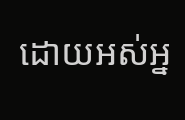ដោយអស់អ្ន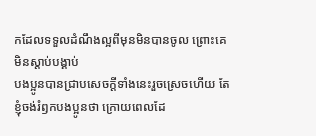កដែលទទួលដំណឹងល្អពីមុនមិនបានចូល ព្រោះគេមិនស្ដាប់បង្គាប់
បងប្អូនបានជ្រាបសេចក្ដីទាំងនេះរួចស្រេចហើយ តែខ្ញុំចង់រំឭកបងប្អូនថា ក្រោយពេលដែ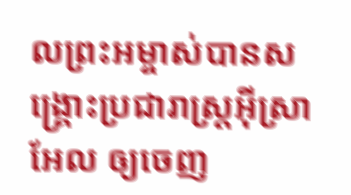លព្រះអម្ចាស់បានសង្គ្រោះប្រជារាស្ត្រអ៊ីស្រាអែល ឲ្យចេញ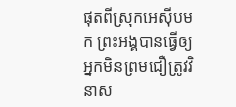ផុតពីស្រុកអេស៊ីបមក ព្រះអង្គបានធ្វើឲ្យអ្នកមិនព្រមជឿត្រូវវិនាស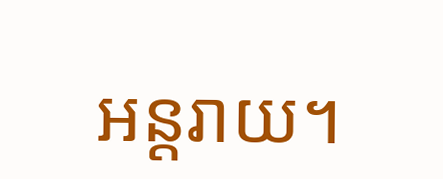អន្តរាយ។